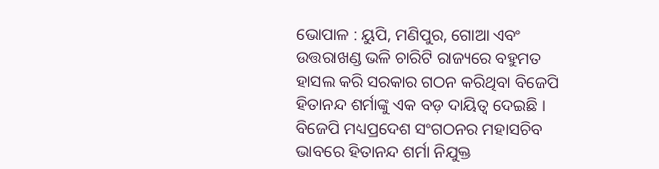ଭୋପାଳ : ୟୁପି, ମଣିପୁର, ଗୋଆ ଏବଂ ଉତ୍ତରାଖଣ୍ଡ ଭଳି ଚାରିଟି ରାଜ୍ୟରେ ବହୁମତ ହାସଲ କରି ସରକାର ଗଠନ କରିଥିବା ବିଜେପି ହିତାନନ୍ଦ ଶର୍ମାଙ୍କୁ ଏକ ବଡ଼ ଦାୟିତ୍ୱ ଦେଇଛି । ବିଜେପି ମଧ୍ୟପ୍ରଦେଶ ସଂଗଠନର ମହାସଚିବ ଭାବରେ ହିତାନନ୍ଦ ଶର୍ମା ନିଯୁକ୍ତ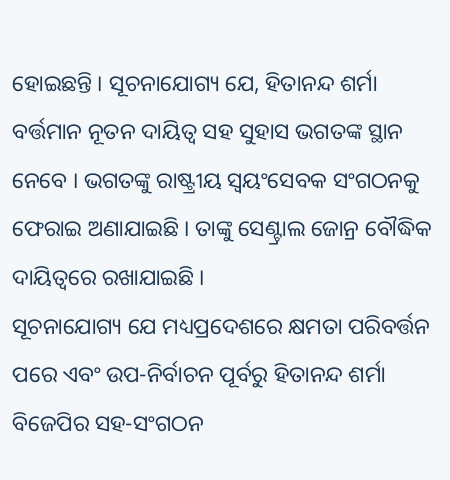ହୋଇଛନ୍ତି । ସୂଚନାଯୋଗ୍ୟ ଯେ, ହିତାନନ୍ଦ ଶର୍ମା ବର୍ତ୍ତମାନ ନୂତନ ଦାୟିତ୍ୱ ସହ ସୁହାସ ଭଗତଙ୍କ ସ୍ଥାନ ନେବେ । ଭଗତଙ୍କୁ ରାଷ୍ଟ୍ରୀୟ ସ୍ୱୟଂସେବକ ସଂଗଠନକୁ ଫେରାଇ ଅଣାଯାଇଛି । ତାଙ୍କୁ ସେଣ୍ଟ୍ରାଲ ଜୋନ୍ର ବୌଦ୍ଧିକ ଦାୟିତ୍ୱରେ ରଖାଯାଇଛି ।
ସୂଚନାଯୋଗ୍ୟ ଯେ ମଧ୍ୟପ୍ରଦେଶରେ କ୍ଷମତା ପରିବର୍ତ୍ତନ ପରେ ଏବଂ ଉପ-ନିର୍ବାଚନ ପୂର୍ବରୁ ହିତାନନ୍ଦ ଶର୍ମା ବିଜେପିର ସହ-ସଂଗଠନ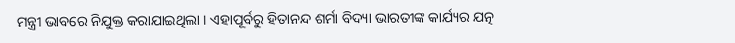ମନ୍ତ୍ରୀ ଭାବରେ ନିଯୁକ୍ତ କରାଯାଇଥିଲା । ଏହାପୂର୍ବରୁ ହିତାନନ୍ଦ ଶର୍ମା ବିଦ୍ୟା ଭାରତୀଙ୍କ କାର୍ଯ୍ୟର ଯତ୍ନ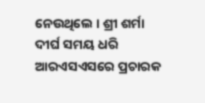ନେଉଥିଲେ । ଶ୍ରୀ ଶର୍ମା ଦୀର୍ଘ ସମୟ ଧରି ଆରଏସଏସରେ ପ୍ରଚାରକ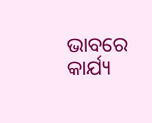ଭାବରେ କାର୍ଯ୍ୟ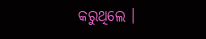କରୁଥିଲେ ।